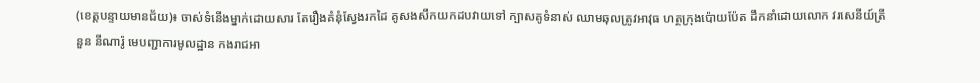(ខេត្តបន្ទាយមានជ័យ)៖ ចាស់ទំនើងម្នាក់ដោយសារ តែរឿងគំនុំស្វែងរកដៃ គូសងសឹកយកដបវាយទៅ ក្បាសគូទំនាស់ ឈាមឆុលត្រូវអាវុធ ហត្ថក្រុងប៉ោយប៉ែត ដឹកនាំដោយលោក វរសេនីយ៍ត្រី នួន នីណារ៉ូ មេបញ្ជាការមូលដ្ឋាន កងរាជអា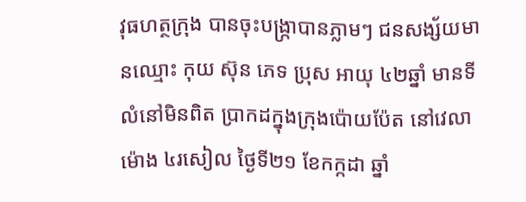វុធហត្ថក្រុង បានចុះបង្រ្កាបានភ្លាមៗ ជនសង្ស័យមានឈ្មោះ កុយ ស៊ុន ភេទ ប្រុស អាយុ ៤២ឆ្នាំ មានទីលំនៅមិនពិត ប្រាកដក្នុងក្រុងប៉ោយប៉ែត នៅវេលាម៉ោង ៤រសៀល ថ្ងៃទី២១ ខែកក្កដា ឆ្នាំ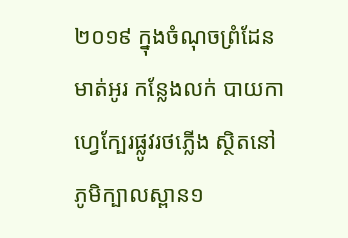២០១៩ ក្នុងចំណុចព្រំដែនមាត់អូរ កន្លែងលក់ បាយកាហ្វេក្បែរផ្លូវរថភ្លើង ស្ថិតនៅភូមិក្បាលស្ពាន១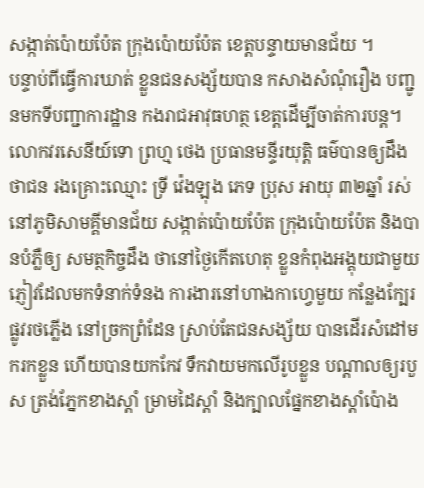សង្កាត់ប៉ោយប៉ែត ក្រុងប៉ោយប៉ែត ខេត្តបន្ទាយមានជ័យ ។
បន្ទាប់ពីធ្វើការឃាត់ ខ្លួនជនសង្ស័យបាន កសាងសំណុំរឿង បញ្ជូនមកទីបញ្ជាការដ្ឋាន កងរាជអាវុធហត្ថ ខេត្តដើម្បីចាត់ការបន្ត។
លោកវរសេនីយ៍ទោ ព្រហ្ម ថេង ប្រធានមន្ទីរយុត្តិ ធម៌បានឲ្យដឹងថាជន រងគ្រោះឈ្មោះ ទ្រី វ៉េងឡុង ភេទ ប្រុស អាយុ ៣២ឆ្នាំ រស់នៅភូមិសាមគី្គមានជ័យ សង្កាត់ប៉ោយប៉ែត ក្រុងប៉ោយប៉ែត និងបានបំភ្លឺឲ្យ សមត្ថកិច្ចដឹង ថានៅថ្ងៃកើតហេតុ ខ្លួនកំពុងអង្គុយជាមួយ ភ្ញៀវដែលមកទំនាក់ទំនង ការងារនៅហាងកាហ្វេមួយ កន្លែងក្បែរផ្លូវរថភ្លើង នៅច្រកព្រំដែន ស្រាប់តែជនសង្ស័យ បានដើរសំដៅមករកខ្លួន ហើយបានយកកែវ ទឹកវាយមកលើរូបខ្លួន បណ្តាលឲ្យរបួស ត្រង់ភ្នែកខាងស្តាំ ម្រាមដៃស្តាំ និងក្បាលផ្នែកខាងស្តាំប៉ោង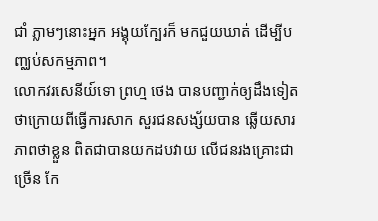ជាំ ភ្លាមៗនោះអ្នក អង្គុយក្បែរក៏ មកជួយឃាត់ ដើម្បីបញ្ឈប់សកម្មភាព។
លោកវរសេនីយ៍ទោ ព្រហ្ម ថេង បានបញ្ជាក់ឲ្យដឹងទៀត ថាក្រោយពីធ្វើការសាក សួរជនសង្ស័យបាន ឆ្លើយសារភាពថាខ្លួន ពិតជាបានយកដបវាយ លើជនរងគ្រោះជាច្រើន កែ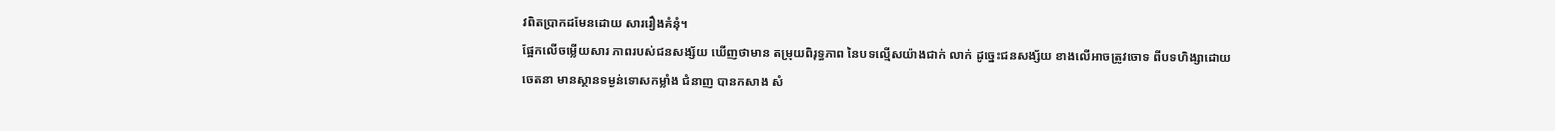វពិតប្រាកដមែនដោយ សាររឿងគំនុំ។
ផ្អែកលើចម្លើយសារ ភាពរបស់ជនសង្ស័យ ឃើញថាមាន តម្រុយពិរុទ្ធភាព នៃបទល្មើសយ៉ាងជាក់ លាក់ ដូច្នេះជនសង្ស័យ ខាងលើអាចត្រូវចោទ ពីបទហិង្សាដោយចេតនា មានស្ថានទម្ងន់ទោសកម្លាំង ជំនាញ បានកសាង សំ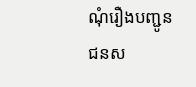ណុំរឿងបញ្ជូន ជនស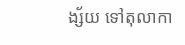ង្ស័យ ទៅតុលាកា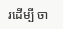រដើម្បី ចា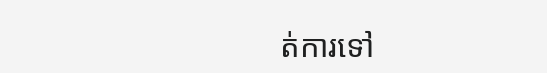ត់ការទៅ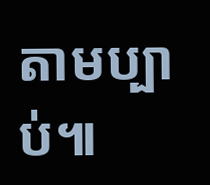តាមប្បាប់៕